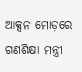ଆକ୍ସନ ମୋଡ଼ରେ ଗଣଶିକ୍ଷା ମନ୍ତ୍ରୀ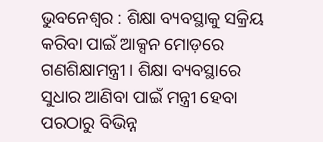ଭୁବନେଶ୍ବର : ଶିକ୍ଷା ବ୍ୟବସ୍ଥାକୁ ସକ୍ରିୟ କରିବା ପାଇଁ ଆକ୍ସନ ମୋଡ଼ରେ ଗଣଶିକ୍ଷାମନ୍ତ୍ରୀ । ଶିକ୍ଷା ବ୍ୟବସ୍ଥାରେ ସୁଧାର ଆଣିବା ପାଇଁ ମନ୍ତ୍ରୀ ହେବା ପରଠାରୁ ବିଭିନ୍ନ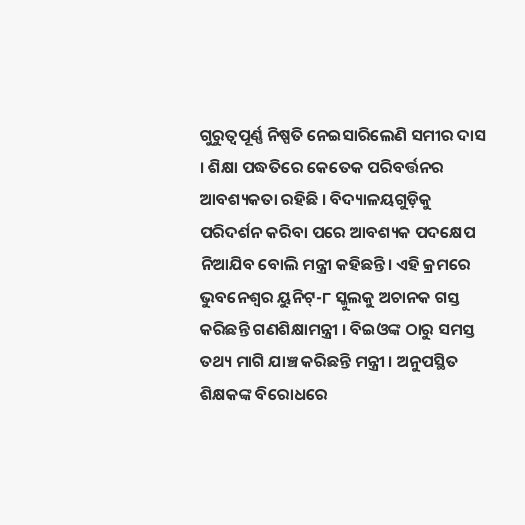ଗୁରୁତ୍ୱପୂର୍ଣ୍ଣ ନିଷ୍ପତି ନେଇସାରିଲେଣି ସମୀର ଦାସ । ଶିକ୍ଷା ପଦ୍ଧତିରେ କେତେକ ପରିବର୍ତ୍ତନର ଆବଶ୍ୟକତା ରହିଛି । ବିଦ୍ୟାଳୟଗୁଡ଼ିକୁ ପରିଦର୍ଶନ କରିବା ପରେ ଆବଶ୍ୟକ ପଦକ୍ଷେପ ନିଆଯିବ ବୋଲି ମନ୍ତ୍ରୀ କହିଛନ୍ତି। ଏହି କ୍ରମରେ ଭୁବନେଶ୍ୱର ୟୁନିଟ୍-୮ ସ୍କୁଲକୁ ଅଚାନକ ଗସ୍ତ କରିଛନ୍ତି ଗଣଶିକ୍ଷାମନ୍ତ୍ରୀ । ବିଇଓଙ୍କ ଠାରୁ ସମସ୍ତ ତଥ୍ୟ ମାଗି ଯାଞ୍ଚ କରିଛନ୍ତି ମନ୍ତ୍ରୀ । ଅନୁପସ୍ଥିତ ଶିକ୍ଷକଙ୍କ ବିରୋଧରେ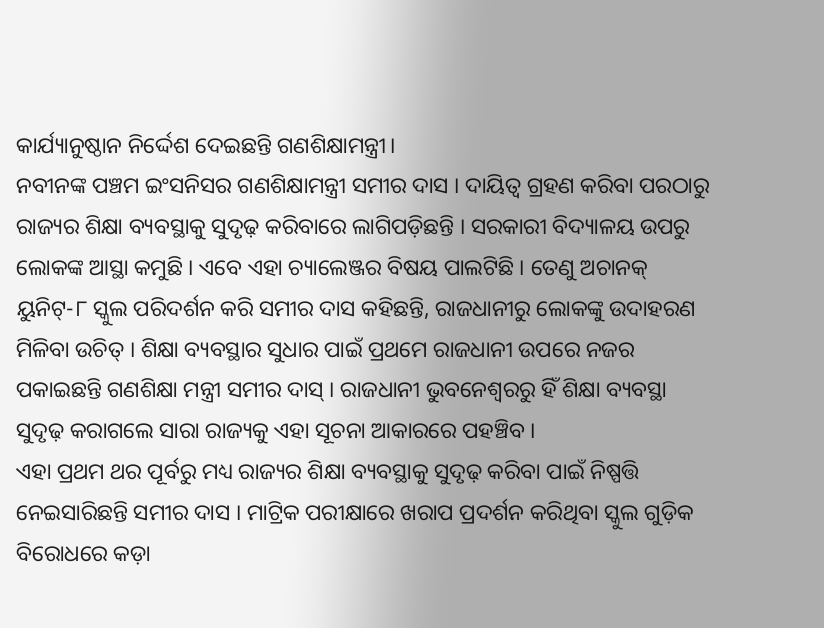କାର୍ଯ୍ୟାନୁଷ୍ଠାନ ନିର୍ଦ୍ଦେଶ ଦେଇଛନ୍ତି ଗଣଶିକ୍ଷାମନ୍ତ୍ରୀ।
ନବୀନଙ୍କ ପଞ୍ଚମ ଇଂସନିସର ଗଣଶିକ୍ଷାମନ୍ତ୍ରୀ ସମୀର ଦାସ । ଦାୟିତ୍ୱ ଗ୍ରହଣ କରିବା ପରଠାରୁ ରାଜ୍ୟର ଶିକ୍ଷା ବ୍ୟବସ୍ଥାକୁ ସୁଦୃଢ଼ କରିବାରେ ଲାଗିପଡ଼ିଛନ୍ତି । ସରକାରୀ ବିଦ୍ୟାଳୟ ଉପରୁ ଲୋକଙ୍କ ଆସ୍ଥା କମୁଛି । ଏବେ ଏହା ଚ୍ୟାଲେଞ୍ଜର ବିଷୟ ପାଲଟିଛି । ତେଣୁ ଅଚାନକ୍ ୟୁନିଟ୍-୮ ସ୍କୁଲ ପରିଦର୍ଶନ କରି ସମୀର ଦାସ କହିଛନ୍ତି, ରାଜଧାନୀରୁ ଲୋକଙ୍କୁ ଉଦାହରଣ ମିଳିବା ଉଚିତ୍ । ଶିକ୍ଷା ବ୍ୟବସ୍ଥାର ସୁଧାର ପାଇଁ ପ୍ରଥମେ ରାଜଧାନୀ ଉପରେ ନଜର ପକାଇଛନ୍ତି ଗଣଶିକ୍ଷା ମନ୍ତ୍ରୀ ସମୀର ଦାସ୍ । ରାଜଧାନୀ ଭୁବନେଶ୍ୱରରୁ ହିଁ ଶିକ୍ଷା ବ୍ୟବସ୍ଥା ସୁଦୃଢ଼ କରାଗଲେ ସାରା ରାଜ୍ୟକୁ ଏହା ସୂଚନା ଆକାରରେ ପହଞ୍ଚିବ ।
ଏହା ପ୍ରଥମ ଥର ପୂର୍ବରୁ ମଧ୍ୟ ରାଜ୍ୟର ଶିକ୍ଷା ବ୍ୟବସ୍ଥାକୁ ସୁଦୃଢ଼ କରିବା ପାଇଁ ନିଷ୍ପତ୍ତି ନେଇସାରିଛନ୍ତି ସମୀର ଦାସ । ମାଟ୍ରିକ ପରୀକ୍ଷାରେ ଖରାପ ପ୍ରଦର୍ଶନ କରିଥିବା ସ୍କୁଲ ଗୁଡ଼ିକ ବିରୋଧରେ କଡ଼ା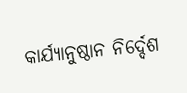କାର୍ଯ୍ୟାନୁଷ୍ଠାନ ନିର୍ଦ୍ଦେଶ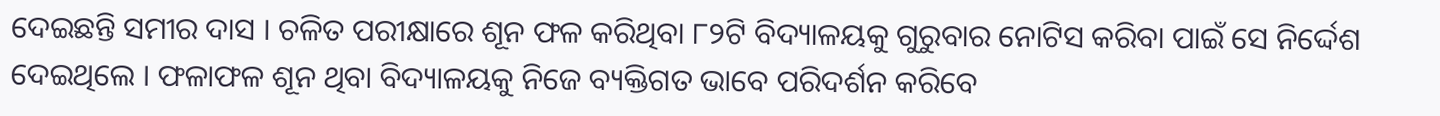ଦେଇଛନ୍ତି ସମୀର ଦାସ । ଚଳିତ ପରୀକ୍ଷାରେ ଶୂନ ଫଳ କରିଥିବା ୮୨ଟି ବିଦ୍ୟାଳୟକୁ ଗୁରୁବାର ନୋଟିସ କରିବା ପାଇଁ ସେ ନିର୍ଦ୍ଦେଶ ଦେଇଥିଲେ । ଫଳାଫଳ ଶୂନ ଥିବା ବିଦ୍ୟାଳୟକୁ ନିଜେ ବ୍ୟକ୍ତିଗତ ଭାବେ ପରିଦର୍ଶନ କରିବେ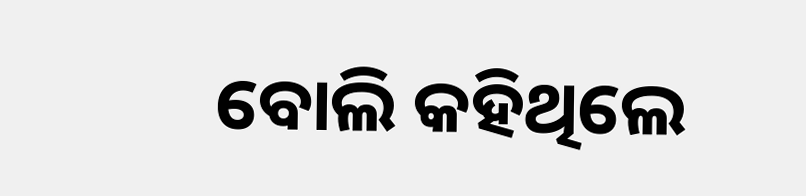ବୋଲି କହିଥିଲେ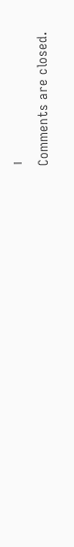।
Comments are closed.